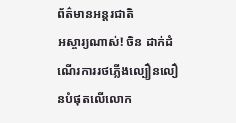ព័ត៌មានអន្ដរជាតិ
អស្ចារ្យណាស់! ចិន ដាក់ដំណើរការរថភ្លើងល្បឿនលឿនបំផុតលើលោក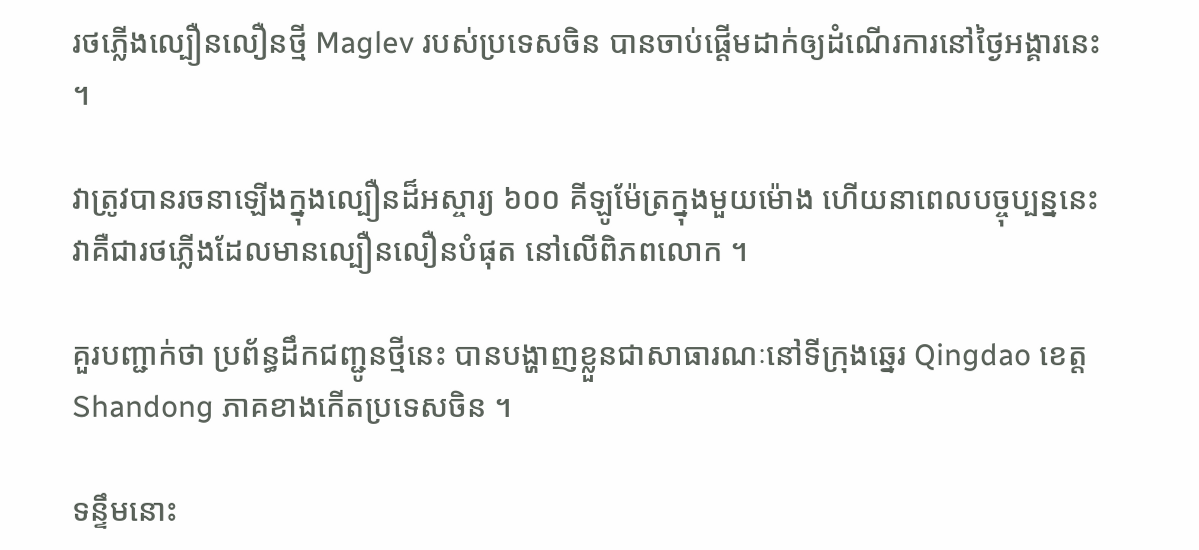រថភ្លើងល្បឿនលឿនថ្មី Maglev របស់ប្រទេសចិន បានចាប់ផ្តើមដាក់ឲ្យដំណើរការនៅថ្ងៃអង្គារនេះ ។

វាត្រូវបានរចនាឡើងក្នុងល្បឿនដ៏អស្ចារ្យ ៦០០ គីឡូម៉ែត្រក្នុងមួយម៉ោង ហើយនាពេលបច្ចុប្បន្ននេះ វាគឺជារថភ្លើងដែលមានល្បឿនលឿនបំផុត នៅលើពិភពលោក ។

គួរបញ្ជាក់ថា ប្រព័ន្ធដឹកជញ្ជូនថ្មីនេះ បានបង្ហាញខ្លួនជាសាធារណៈនៅទីក្រុងឆ្នេរ Qingdao ខេត្ត Shandong ភាគខាងកើតប្រទេសចិន ។

ទន្ទឹមនោះ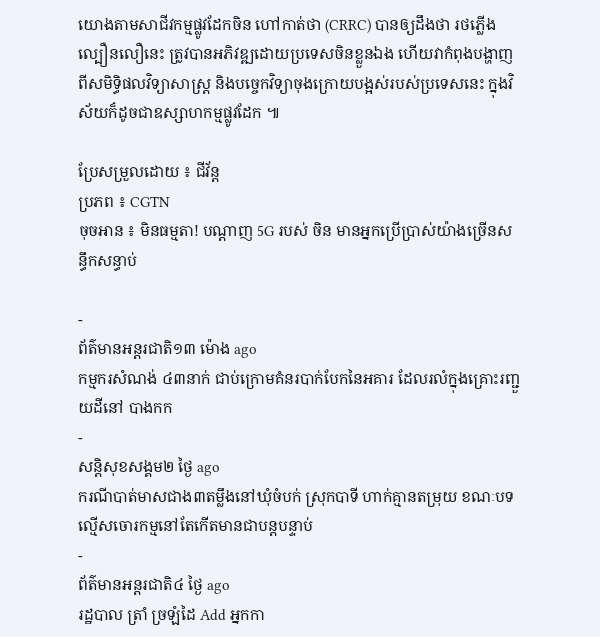យោងតាមសាជីវកម្មផ្លូវដែកចិន ហៅកាត់ថា (CRRC) បានឲ្យដឹងថា រថភ្លើងល្បឿនលឿនេះ ត្រូវបានអភិវឌ្ឍដោយប្រទេសចិនខ្លួនឯង ហើយវាកំពុងបង្ហាញពីសមិទ្ធិផលវិទ្យាសាស្ត្រ និងបច្ចេកវិទ្យាចុងក្រោយបង្អស់របស់ប្រទេសនេះ ក្នុងវិស័យក៏ដូចជាឧស្សាហកម្មផ្លូវដែក ៕

ប្រែសម្រួលដោយ ៖ ជីវ័ន្ត
ប្រភព ៖ CGTN
ចុចអាន ៖ មិនធម្មតា! បណ្ដាញ 5G របស់ ចិន មានអ្នកប្រើប្រាស់យ៉ាងច្រើនសន្ធឹកសន្ធាប់

-
ព័ត៌មានអន្ដរជាតិ១៣ ម៉ោង ago
កម្មករសំណង់ ៤៣នាក់ ជាប់ក្រោមគំនរបាក់បែកនៃអគារ ដែលរលំក្នុងគ្រោះរញ្ជួយដីនៅ បាងកក
-
សន្តិសុខសង្គម២ ថ្ងៃ ago
ករណីបាត់មាសជាង៣តម្លឹងនៅឃុំចំបក់ ស្រុកបាទី ហាក់គ្មានតម្រុយ ខណៈបទល្មើសចោរកម្មនៅតែកើតមានជាបន្តបន្ទាប់
-
ព័ត៌មានអន្ដរជាតិ៤ ថ្ងៃ ago
រដ្ឋបាល ត្រាំ ច្រឡំដៃ Add អ្នកកា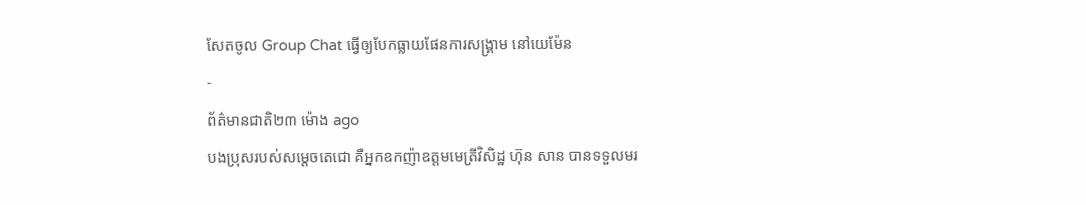សែតចូល Group Chat ធ្វើឲ្យបែកធ្លាយផែនការសង្គ្រាម នៅយេម៉ែន
-
ព័ត៌មានជាតិ២៣ ម៉ោង ago
បងប្រុសរបស់សម្ដេចតេជោ គឺអ្នកឧកញ៉ាឧត្តមមេត្រីវិសិដ្ឋ ហ៊ុន សាន បានទទួលមរ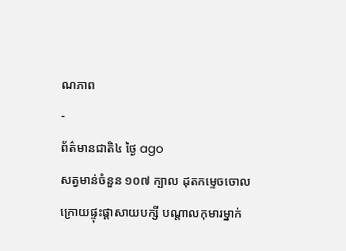ណភាព
-
ព័ត៌មានជាតិ៤ ថ្ងៃ ago
សត្វមាន់ចំនួន ១០៧ ក្បាល ដុតកម្ទេចចោល ក្រោយផ្ទុះផ្ដាសាយបក្សី បណ្តាលកុមារម្នាក់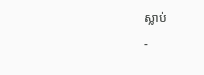ស្លាប់
-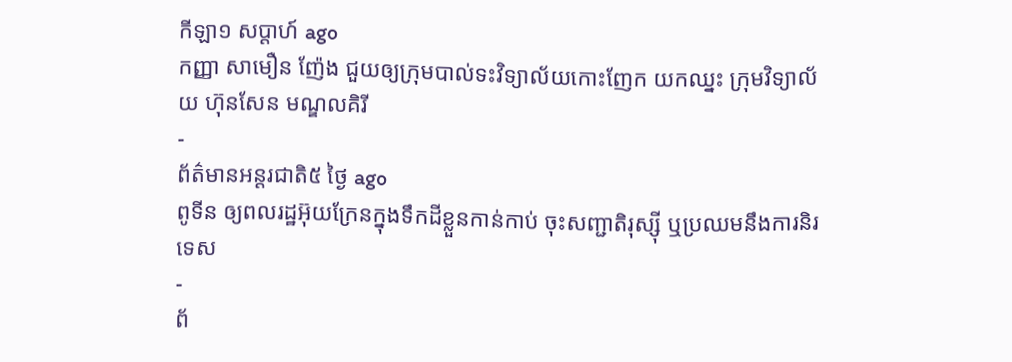កីឡា១ សប្តាហ៍ ago
កញ្ញា សាមឿន ញ៉ែង ជួយឲ្យក្រុមបាល់ទះវិទ្យាល័យកោះញែក យកឈ្នះ ក្រុមវិទ្យាល័យ ហ៊ុនសែន មណ្ឌលគិរី
-
ព័ត៌មានអន្ដរជាតិ៥ ថ្ងៃ ago
ពូទីន ឲ្យពលរដ្ឋអ៊ុយក្រែនក្នុងទឹកដីខ្លួនកាន់កាប់ ចុះសញ្ជាតិរុស្ស៊ី ឬប្រឈមនឹងការនិរទេស
-
ព័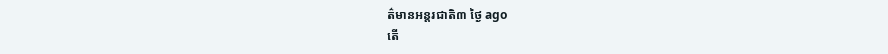ត៌មានអន្ដរជាតិ៣ ថ្ងៃ ago
តើ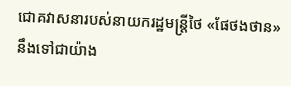ជោគវាសនារបស់នាយករដ្ឋមន្ត្រីថៃ «ផែថងថាន» នឹងទៅជាយ៉ាង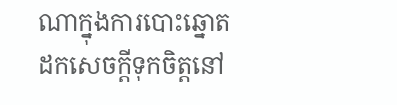ណាក្នុងការបោះឆ្នោតដកសេចក្តីទុកចិត្តនៅ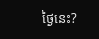ថ្ងៃនេះ?